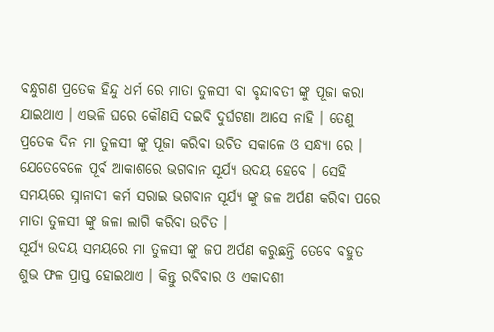ବନ୍ଧୁଗଣ ପ୍ରତେକ ହିନ୍ଦୁ ଧର୍ମ ରେ ମାତା ତୁଳସୀ ବା ବୃନ୍ଦାବତୀ ଙ୍କୁ ପୂଜା କରା ଯାଇଥାଏ । ଏଭଳି ଘରେ କୌଣସି ଦଇବି ଦୁର୍ଘଟଣା ଆସେ ନାହି । ତେଣୁ ପ୍ରତେକ ଦିନ ମା ତୁଳସୀ ଙ୍କୁ ପୂଜା କରିବା ଉଚିତ ସକାଳେ ଓ ସନ୍ଧ୍ୟା ରେ । ଯେତେବେଳେ ପୂର୍ବ ଆକାଶରେ ଭଗବାନ ସୂର୍ଯ୍ୟ ଉଦୟ ହେବେ । ସେହି ସମୟରେ ସ୍ନାନାଦୀ କର୍ମ ସରାଇ ଭଗବାନ ସୂର୍ଯ୍ୟ ଙ୍କୁ ଜଳ ଅର୍ପଣ କରିବା ପରେ ମାତା ତୁଳସୀ ଙ୍କୁ ଜଳା ଲାଗି କରିବା ଉଚିତ ।
ସୂର୍ଯ୍ୟ ଉଦୟ ସମୟରେ ମା ତୁଳସୀ ଙ୍କୁ ଜପ ଅର୍ପଣ କରୁଛନ୍ତି ତେବେ ବହୁତ ଶୁଭ ଫଳ ପ୍ରାପ୍ତ ହୋଇଥାଏ । କିନ୍ତୁ ରବିବାର ଓ ଏକାଦଶୀ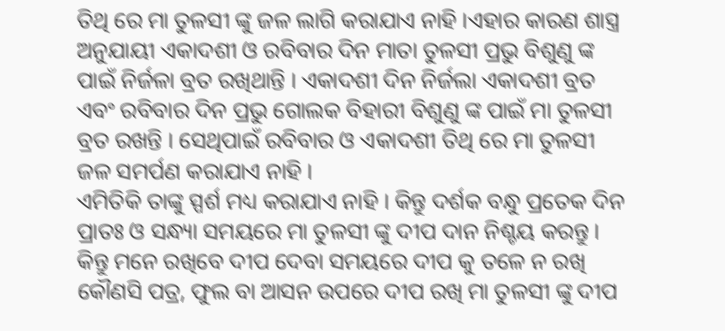ତିଥି ରେ ମା ତୁଳସୀ ଙ୍କୁ ଜଳ ଲାଗି କରାଯାଏ ନାହି ।ଏହାର କାରଣ ଶାସ୍ତ୍ର ଅନୁଯାୟୀ ଏକାଦଶୀ ଓ ରବିବାର ଦିନ ମାତା ତୁଳସୀ ପ୍ରଭୁ ବିଶୁଣୁ ଙ୍କ ପାଇଁ ନିର୍ଜଳା ବ୍ରତ ରଖିଥାନ୍ତି । ଏକାଦଶୀ ଦିନ ନିର୍ଜଲା ଏକାଦଶୀ ବ୍ରତ ଏବଂ ରବିବାର ଦିନ ପ୍ରଭୁ ଗୋଲକ ବିହାରୀ ବିଶୁଣୁ ଙ୍କ ପାଇଁ ମା ତୁଳସୀ ବ୍ରତ ରଖନ୍ତି । ସେଥିପାଇଁ ରବିବାର ଓ ଏକାଦଶୀ ତିଥି ରେ ମା ତୁଳସୀ ଜଳ ସମର୍ପଣ କରାଯାଏ ନାହି ।
ଏମିତିକି ତାଙ୍କୁ ସ୍ପର୍ଶ ମଧ୍ୟ କରାଯାଏ ନାହି । କିନ୍ତୁ ଦର୍ଶକ ବନ୍ଧୁ ପ୍ରତେକ ଦିନ ପ୍ରାତଃ ଓ ସନ୍ଧ୍ୟା ସମୟରେ ମା ତୁଳସୀ ଙ୍କୁ ଦୀପ ଦାନ ନିଶ୍ଚୟ କରନ୍ତୁ । କିନ୍ତୁ ମନେ ରଖିବେ ଦୀପ ଦେବା ସମୟରେ ଦୀପ କୁ ତଳେ ନ ରଖି କୌଣସି ପତ୍ର, ଫୁଲ ବା ଆସନ ଉପରେ ଦୀପ ରଖି ମା ତୁଳସୀ ଙ୍କୁ ଦୀପ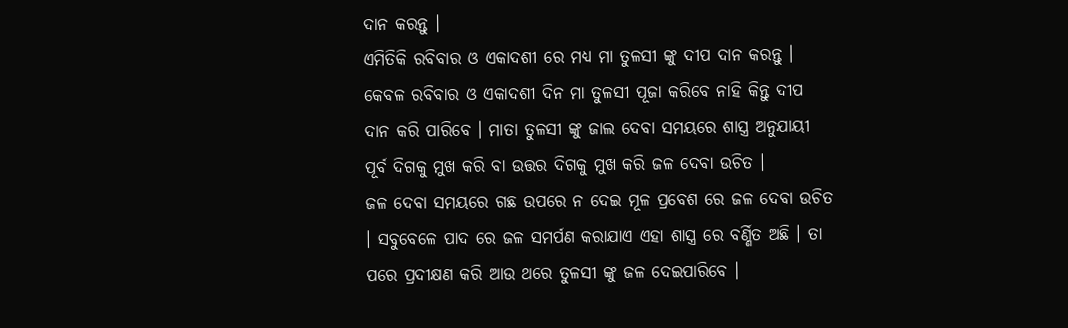ଦାନ କରନ୍ତୁ ।
ଏମିତିକି ରବିବାର ଓ ଏକାଦଶୀ ରେ ମଧ୍ୟ ମା ତୁଳସୀ ଙ୍କୁ ଦୀପ ଦାନ କରନ୍ତୁ । କେବଳ ରବିବାର ଓ ଏକାଦଶୀ ଦିନ ମା ତୁଳସୀ ପୂଜା କରିବେ ନାହି କିନ୍ତୁ ଦୀପ ଦାନ କରି ପାରିବେ । ମାତା ତୁଳସୀ ଙ୍କୁ ଜାଲ ଦେବା ସମୟରେ ଶାସ୍ତ୍ର ଅନୁଯାୟୀ ପୂର୍ବ ଦିଗକୁ ମୁଖ କରି ବା ଉତ୍ତର ଦିଗକୁ ମୁଖ କରି ଜଳ ଦେବା ଉଚିତ ।
ଜଳ ଦେବା ସମୟରେ ଗଛ ଉପରେ ନ ଦେଇ ମୂଳ ପ୍ରବେଶ ରେ ଜଳ ଦେବା ଉଚିତ । ସବୁବେଳେ ପାଦ ରେ ଜଳ ସମର୍ପଣ କରାଯାଏ ଏହା ଶାସ୍ତ୍ର ରେ ବର୍ଣ୍ଣିତ ଅଛି । ତା ପରେ ପ୍ରଦୀକ୍ଷଣ କରି ଆଉ ଥରେ ତୁଳସୀ ଙ୍କୁ ଜଳ ଦେଇପାରିବେ ।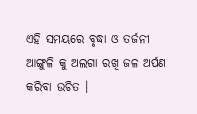ଏହି ସମୟରେ ବୃଦ୍ଧା ଓ ତର୍ଜନୀ ଆଙ୍ଗୁଳି କୁ ଅଲଗା ରଖି ଜଳ ଅର୍ପଣ କରିବା ଉଚିତ ।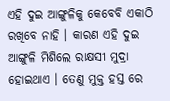ଏହି ଦୁଇ ଆଙ୍ଗୁଳିକୁ କେବେବି ଏକାଠି ରଖିବେ ନାହି । କାରଣ ଏହି ଦୁଇ ଆଙ୍ଗୁଳି ମିଶିଲେ ରାକ୍ଷସୀ ମୁଦ୍ରା ହୋଇଥାଏ । ତେଣୁ ମୁକ୍ତ ହସ୍ତ ରେ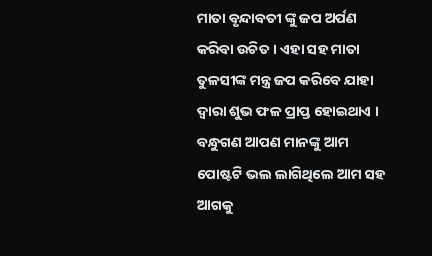ମାତା ବୃନ୍ଦାବତୀ ଙ୍କୁ ଜପ ଅର୍ପଣ କରିବା ଉଚିତ । ଏହା ସହ ମାତା ତୁଳସୀଙ୍କ ମନ୍ତ୍ର ଜପ କରିବେ ଯାହା ଦ୍ଵାରା ଶୁଭ ଫଳ ପ୍ରାପ୍ତ ହୋଇଥାଏ ।
ବନ୍ଧୁଗଣ ଆପଣ ମାନଙ୍କୁ ଆମ ପୋଷ୍ଟଟି ଭଲ ଲାଗିଥିଲେ ଆମ ସହ ଆଗକୁ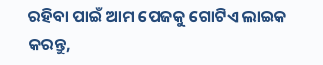ରହିବା ପାଇଁ ଆମ ପେଜକୁ ଗୋଟିଏ ଲାଇକ କରନ୍ତୁ,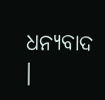ଧନ୍ୟବାଦ ।